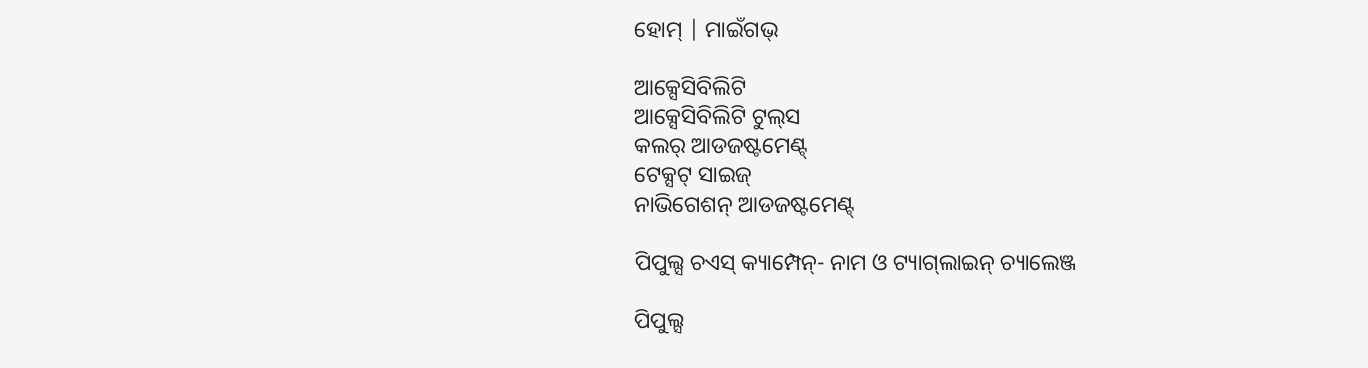ହୋମ୍ | ମାଇଁଗଭ୍

ଆକ୍ସେସିବିଲିଟି
ଆକ୍ସେସିବିଲିଟି ଟୁଲ୍‌ସ
କଲର୍ ଆଡଜଷ୍ଟମେଣ୍ଟ୍
ଟେକ୍ସଟ୍ ସାଇଜ୍
ନାଭିଗେଶନ୍ ଆଡଜଷ୍ଟମେଣ୍ଟ୍

ପିପୁଲ୍ସ ଚଏସ୍ କ୍ୟାମ୍ପେନ୍- ନାମ ଓ ଟ୍ୟାଗ୍‌ଲାଇନ୍ ଚ୍ୟାଲେଞ୍ଜ

ପିପୁଲ୍ସ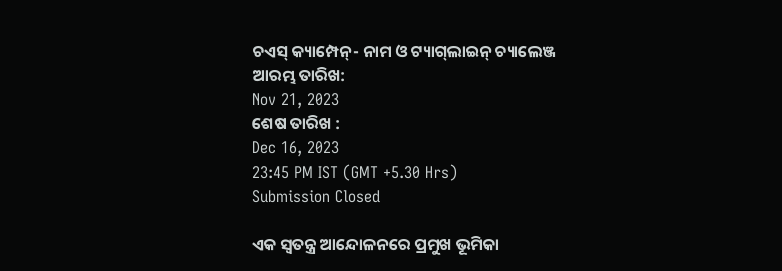ଚଏସ୍ କ୍ୟାମ୍ପେନ୍- ନାମ ଓ ଟ୍ୟାଗ୍‌ଲାଇନ୍ ଚ୍ୟାଲେଞ୍ଜ
ଆରମ୍ଭ ତାରିଖ:
Nov 21, 2023
ଶେଷ ତାରିଖ :
Dec 16, 2023
23:45 PM IST (GMT +5.30 Hrs)
Submission Closed

ଏକ ସ୍ୱତନ୍ତ୍ର ଆନ୍ଦୋଳନରେ ପ୍ରମୁଖ ଭୂମିକା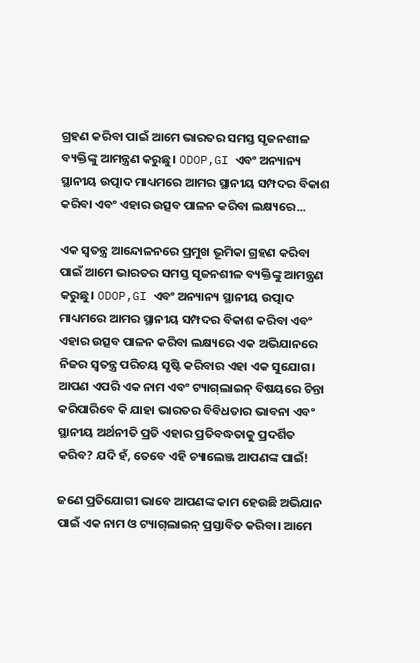ଗ୍ରହଣ କରିବା ପାଇଁ ଆମେ ଭାରତର ସମସ୍ତ ସୃଜନଶୀଳ ବ୍ୟକ୍ତିଙ୍କୁ ଆମନ୍ତ୍ରଣ କରୁଛୁ। ODOP,GI ଏବଂ ଅନ୍ୟାନ୍ୟ ସ୍ଥାନୀୟ ଉତ୍ପାଦ ମାଧ୍ୟମରେ ଆମର ସ୍ଥାନୀୟ ସମ୍ପଦର ବିକାଶ କରିବା ଏବଂ ଏହାର ଉତ୍ସବ ପାଳନ କରିବା ଲକ୍ଷ୍ୟରେ...

ଏକ ସ୍ୱତନ୍ତ୍ର ଆନ୍ଦୋଳନରେ ପ୍ରମୁଖ ଭୂମିକା ଗ୍ରହଣ କରିବା ପାଇଁ ଆମେ ଭାରତର ସମସ୍ତ ସୃଜନଶୀଳ ବ୍ୟକ୍ତିଙ୍କୁ ଆମନ୍ତ୍ରଣ କରୁଛୁ। ODOP,GI ଏବଂ ଅନ୍ୟାନ୍ୟ ସ୍ଥାନୀୟ ଉତ୍ପାଦ ମାଧ୍ୟମରେ ଆମର ସ୍ଥାନୀୟ ସମ୍ପଦର ବିକାଶ କରିବା ଏବଂ ଏହାର ଉତ୍ସବ ପାଳନ କରିବା ଲକ୍ଷ୍ୟରେ ଏକ ଅଭିଯାନରେ ନିଜର ସ୍ୱତନ୍ତ୍ର ପରିଚୟ ସୃଷ୍ଟି କରିବାର ଏହା ଏକ ସୁଯୋଗ। ଆପଣ ଏପରି ଏକ ନାମ ଏବଂ ଟ୍ୟାଗ୍‌ଲାଇନ୍ ବିଷୟରେ ଚିନ୍ତା କରିପାରିବେ କି ଯାହା ଭାରତର ବିବିଧତାର ଭାବନା ଏବଂ ସ୍ଥାନୀୟ ଅର୍ଥନୀତି ପ୍ରତି ଏହାର ପ୍ରତିବଦ୍ଧତାକୁ ପ୍ରଦର୍ଶିତ କରିବ? ଯଦି ହଁ, ତେବେ ଏହି ଚ୍ୟାଲେଞ୍ଜ ଆପଣଙ୍କ ପାଇଁ!

ଜଣେ ପ୍ରତିଯୋଗୀ ଭାବେ ଆପଣଙ୍କ କାମ ହେଉଛି ଅଭିଯାନ ପାଇଁ ଏକ ନାମ ଓ ଟ୍ୟାଗ୍‌ଲାଇନ୍ ପ୍ରସ୍ତାବିତ କରିବା। ଆମେ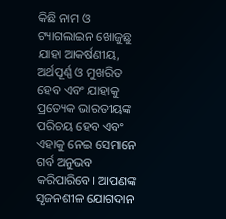କିଛି ନାମ ଓ ଟ୍ୟାଗଲାଇନ ଖୋଜୁଛୁ ଯାହା ଆକର୍ଷଣୀୟ, ଅର୍ଥପୂର୍ଣ୍ଣ ଓ ମୁଖରିତ ହେବ ଏବଂ ଯାହାକୁ ପ୍ରତ୍ୟେକ ଭାରତୀୟଙ୍କ ପରିଚୟ ହେବ ଏବଂ ଏହାକୁ ନେଇ ସେମାନେ ଗର୍ବ ଅନୁଭବ କରିପାରିବେ। ଆପଣଙ୍କ ସୃଜନଶୀଳ ଯୋଗଦାନ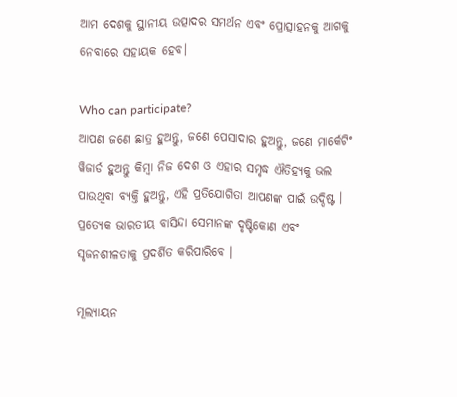ଆମ ଦେଶକୁ ସ୍ଥାନୀୟ ଉତ୍ପାଦର ସମର୍ଥନ ଏବଂ ପ୍ରୋତ୍ସାହନକୁ ଆଗକୁ ନେବାରେ ସହାୟକ ହେବ।

Who can participate?
ଆପଣ ଜଣେ ଛାତ୍ର ହୁଅନ୍ତୁ, ଜଣେ ପେସାଦାର ହୁଅନ୍ତୁ, ଜଣେ ମାର୍କେଟିଂ ୱିଜାର୍ଡ ହୁଅନ୍ତୁ କିମ୍ବା ନିଜ ଦେଶ ଓ ଏହାର ସମୃଦ୍ଧ ଐତିହ୍ୟକୁ ଭଲ ପାଉଥିବା ବ୍ୟକ୍ତି ହୁଅନ୍ତୁ, ଏହି ପ୍ରତିଯୋଗିତା ଆପଣଙ୍କ ପାଇଁ ଉଦ୍ଦିଷ୍ଟ । ପ୍ରତ୍ୟେକ ଭାରତୀୟ ବାସିନ୍ଦା ସେମାନଙ୍କ ଦୃଷ୍ଟିକୋଣ ଏବଂ ସୃଜନଶୀଳତାକୁ ପ୍ରଦର୍ଶିତ କରିପାରିବେ ।

ମୂଲ୍ୟାୟନ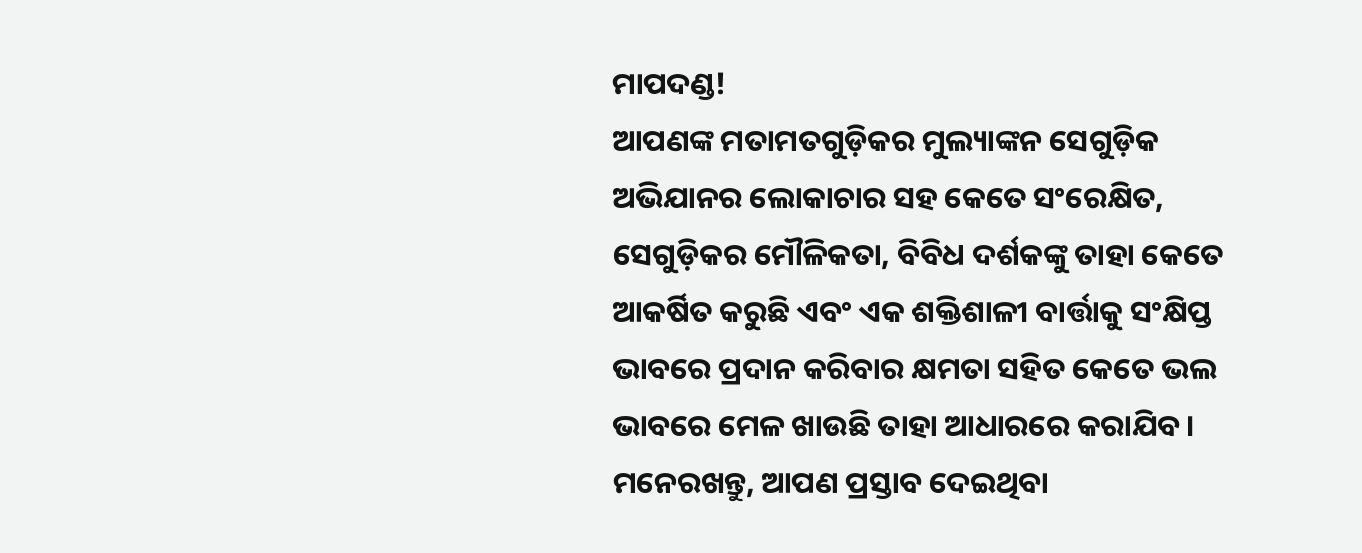ମାପଦଣ୍ଡ!
ଆପଣଙ୍କ ମତାମତଗୁଡ଼ିକର ମୁଲ୍ୟାଙ୍କନ ସେଗୁଡ଼ିକ ଅଭିଯାନର ଲୋକାଚାର ସହ କେତେ ସଂରେକ୍ଷିତ, ସେଗୁଡ଼ିକର ମୌଳିକତା, ବିବିଧ ଦର୍ଶକଙ୍କୁ ତାହା କେତେ ଆକର୍ଷିତ କରୁଛି ଏବଂ ଏକ ଶକ୍ତିଶାଳୀ ବାର୍ତ୍ତାକୁ ସଂକ୍ଷିପ୍ତ ଭାବରେ ପ୍ରଦାନ କରିବାର କ୍ଷମତା ସହିତ କେତେ ଭଲ ଭାବରେ ମେଳ ଖାଉଛି ତାହା ଆଧାରରେ କରାଯିବ। ମନେରଖନ୍ତୁ, ଆପଣ ପ୍ରସ୍ତାବ ଦେଇଥିବା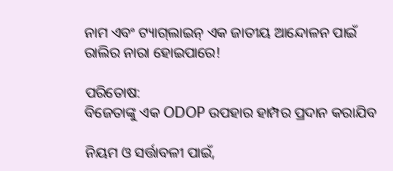ନାମ ଏବଂ ଟ୍ୟାଗ୍‌ଲାଇନ୍ ଏକ ଜାତୀୟ ଆନ୍ଦୋଳନ ପାଇଁ ରାଲିର ନାରା ହୋଇପାରେ!

ପରିତୋଷ:
ବିଜେତାଙ୍କୁ ଏକ ODOP ଉପହାର ହାମ୍ପର ପ୍ରଦାନ କରାଯିବ

ନିୟମ ଓ ସର୍ତ୍ତାବଳୀ ପାଇଁ,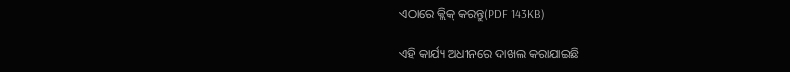ଏଠାରେ କ୍ଲିକ୍ କରନ୍ତୁ(PDF 143KB)

ଏହି କାର୍ଯ୍ୟ ଅଧୀନରେ ଦାଖଲ କରାଯାଇଛି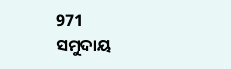971
ସମୁଦାୟ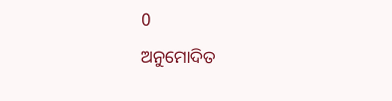0
ଅନୁମୋଦିତ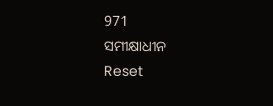971
ସମୀକ୍ଷାଧୀନ
Reset